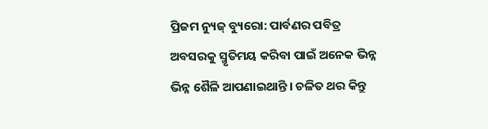ପ୍ରିଜମ ନ୍ୟୁଜ୍ ବ୍ୟୁରୋ: ପାର୍ବଣର ପବିତ୍ର ଅବସରକୁ ସ୍ମୃତିମୟ କରିବା ପାଇଁ ଅନେକ ଭିନ୍ନ ଭିନ୍ନ ଶୈଳି ଆପଣାଇଥାନ୍ତି । ଚଳିତ ଥର କିନ୍ତୁ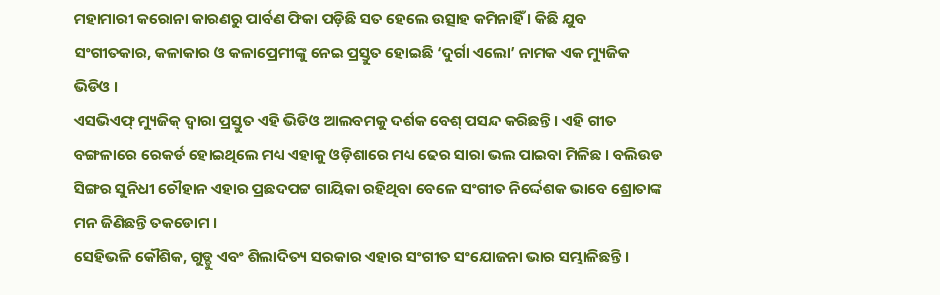ମହାମାରୀ କରୋନା କାରଣରୁ ପାର୍ବଣ ଫିକା ପଡ଼ିଛି ସତ ହେଲେ ଉତ୍ସାହ କମିନାହିଁ । କିଛି ଯୁବ ସଂଗୀତକାର, କଳାକାର ଓ କଳାପ୍ରେମୀଙ୍କୁ ନେଇ ପ୍ରସ୍ତୁତ ହୋଇଛି ‘ଦୁର୍ଗା ଏଲୋ’ ନାମକ ଏକ ମ୍ୟୁଜିକ ଭିଡିଓ ।
ଏସଭିଏଫ୍ ମ୍ୟୁଜିକ୍ ଦ୍ୱାରା ପ୍ରସ୍ତୁତ ଏହି ଭିଡିଓ ଆଲବମକୁ ଦର୍ଶକ ବେଶ୍ ପସନ୍ଦ କରିଛନ୍ତି । ଏହି ଗୀତ ବଙ୍ଗଳାରେ ରେକର୍ଡ ହୋଇଥିଲେ ମଧ୍ୟ ଏହାକୁ ଓଡ଼ିଶାରେ ମଧ୍ୟ ଢେର ସାରା ଭଲ ପାଇବା ମିଳିଛ । ବଲିଉଡ ସିଙ୍ଗର ସୁନିଧୀ ଚୌହାନ ଏହାର ପ୍ରଛଦପଟ୍ଟ ଗାୟିକା ରହିଥିବା ବେଳେ ସଂଗୀତ ନିର୍ଦ୍ଦେଶକ ଭାବେ ଶ୍ରୋତାଙ୍କ ମନ ଜିଣିଛନ୍ତି ତକଡୋମ ।
ସେହିଭଳି କୌଶିକ, ଗୁଡ୍ଡୁ ଏବଂ ଶିଲାଦିତ୍ୟ ସରକାର ଏହାର ସଂଗୀତ ସଂଯୋଜନା ଭାର ସମ୍ଭାଳିଛନ୍ତି ।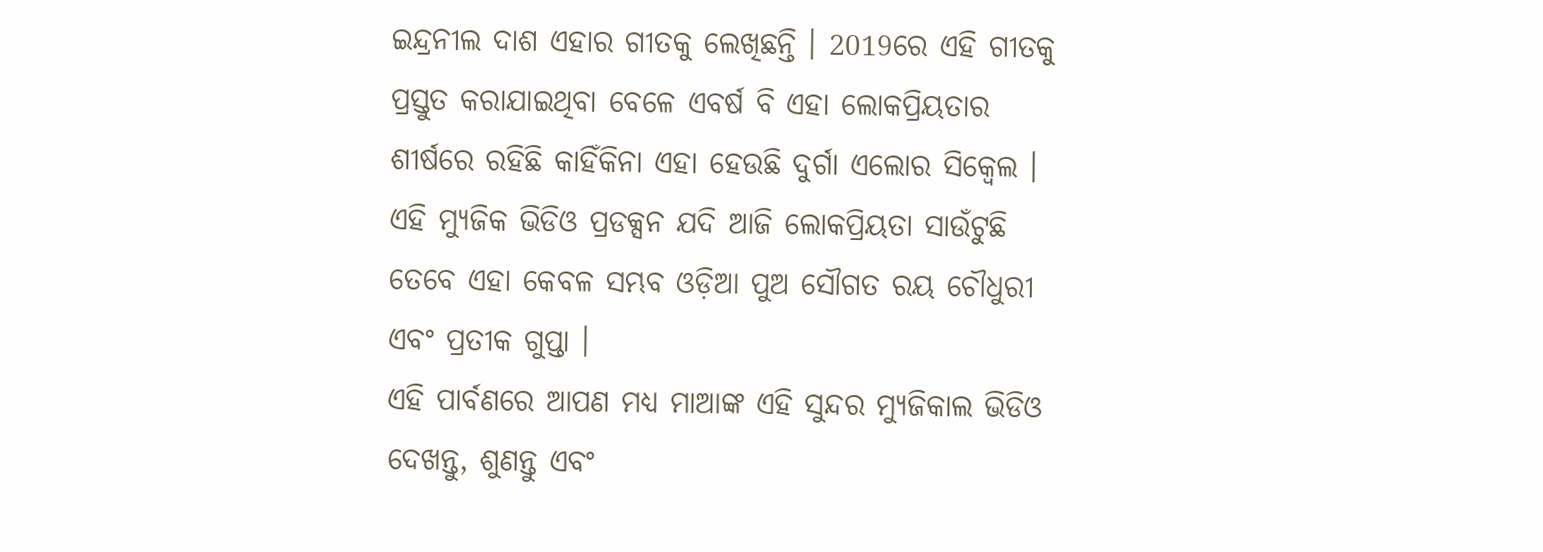ଇନ୍ଦ୍ରନୀଲ ଦାଶ ଏହାର ଗୀତକୁ ଲେଖିଛନ୍ତି । 2019ରେ ଏହି ଗୀତକୁ ପ୍ରସ୍ତୁତ କରାଯାଇଥିବା ବେଳେ ଏବର୍ଷ ବି ଏହା ଲୋକପ୍ରିୟତାର ଶୀର୍ଷରେ ରହିଛି କାହିଁକିନା ଏହା ହେଉଛି ଦୁର୍ଗା ଏଲୋର ସିକ୍ୱେଲ । ଏହି ମ୍ୟୁଜିକ ଭିଡିଓ ପ୍ରଡକ୍ସନ ଯଦି ଆଜି ଲୋକପ୍ରିୟତା ସାଉଁଟୁଛି ତେବେ ଏହା କେବଳ ସମ୍ଭବ ଓଡ଼ିଆ ପୁଅ ସୌଗତ ରୟ ଚୌଧୁରୀ ଏବଂ ପ୍ରତୀକ ଗୁପ୍ତା ।
ଏହି ପାର୍ବଣରେ ଆପଣ ମଧ୍ୟ ମାଆଙ୍କ ଏହି ସୁନ୍ଦର ମ୍ୟୁଜିକାଲ ଭିଡିଓ ଦେଖନ୍ତୁ, ଶୁଣନ୍ତୁ ଏବଂ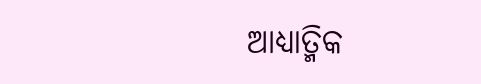ଆଧ୍ୟାତ୍ମିକ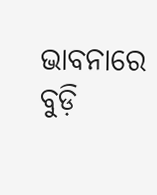ଭାବନାରେ ବୁଡ଼ି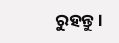ରୁହନ୍ତୁ ।